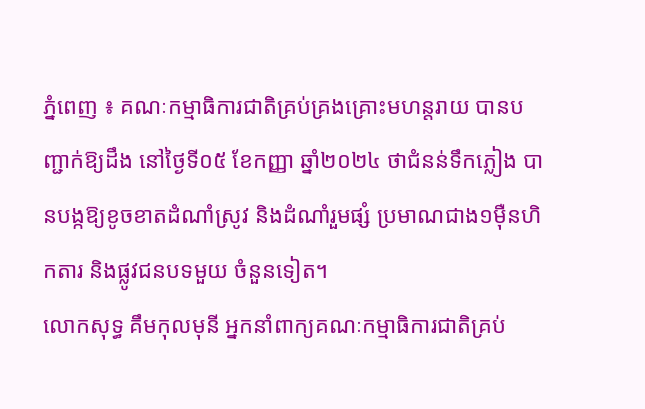ភ្នំពេញ ៖ គណៈកម្មាធិការជាតិគ្រប់គ្រងគ្រោះមហន្តរាយ បានបញ្ជាក់ឱ្យដឹង នៅថ្ងៃទី០៥ ខែកញ្ញា ឆ្នាំ២០២៤ ថាជំនន់ទឹកភ្លៀង បានបង្កឱ្យខូចខាតដំណាំស្រូវ និងដំណាំរួមផ្សំ ប្រមាណជាង១ម៉ឺនហិកតារ និងផ្លូវជនបទមួយ ចំនួនទៀត។
លោកសុទ្ធ គឹមកុលមុនី អ្នកនាំពាក្យគណៈកម្មាធិការជាតិគ្រប់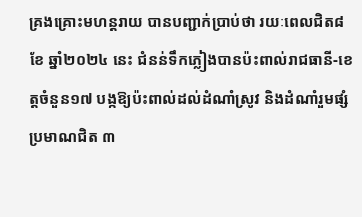គ្រងគ្រោះមហន្តរាយ បានបញ្ជាក់ប្រាប់ថា រយៈពេលជិត៨ខែ ឆ្នាំ២០២៤ នេះ ជំនន់ទឹកភ្លៀងបានប៉ះពាល់រាជធានី-ខេត្តចំនួន១៧ បង្កឱ្យប៉ះពាល់ដល់ដំណាំស្រូវ និងដំណាំរួមផ្សំប្រមាណជិត ៣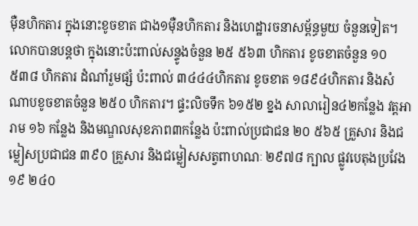ម៉ឺនហិកតារ ក្នុងនោះខូចខាត ជាង១ម៉ឺនហិកតារ និងហេដ្ឋារចនាសម្ព័ន្ធមួយ ចំនួនទៀត។
លោកបានបន្តថា ក្នុងនោះប៉ះពាល់សន្ទូងចំនួន ២៥ ៥៦៣ ហិកតារ ខូចខាតចំនួន ១០ ៥៣៨ ហិកតារ ដំណាំរួមផ្សំ ប៉ះពាល់ ៣៤៤៤ហិកតារ ខូចខាត ១៨៩៤ហិកតារ និងសំណាបខូចខាតចំនួន ២៥០ ហិកតារ។ ផ្ទះលិចទឹក ៦១៥២ ខ្នង សាលារៀន៤២កន្លែង វត្តអារាម ១៦ កន្លែង និងមណ្ឌលសុខភាព៣កន្លែង ប៉ះពាល់ប្រជាជន ២០ ៥៦៥ គ្រួសារ និងជម្លៀសប្រជាជន ៣៩០ គ្រួសារ និងជម្លៀសសត្វពាហណៈ ២៩៧៨ ក្បាល ផ្លូវបេតុងប្រវែង ១៩ ២៤០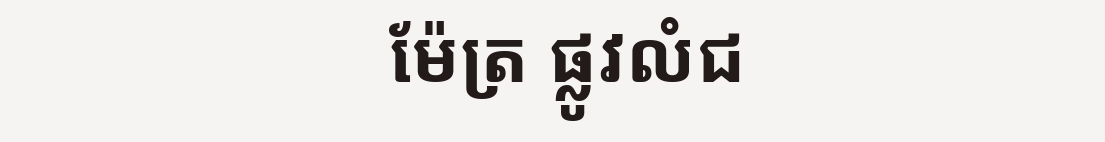ម៉ែត្រ ផ្លូវលំជ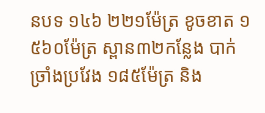នបទ ១៤៦ ២២១ម៉ែត្រ ខូចខាត ១ ៥៦០ម៉ែត្រ ស្ពាន៣២កន្លែង បាក់ច្រាំងប្រវែង ១៨៥ម៉ែត្រ និង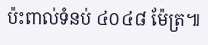ប៉ះពាល់ទំនប់ ៤០៤៨ ម៉ែត្រ៕